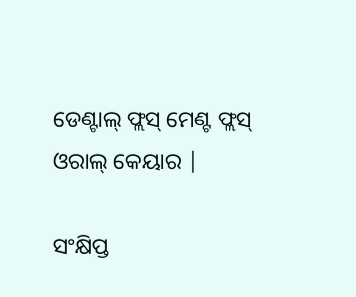ଡେଣ୍ଟାଲ୍ ଫ୍ଲସ୍ ମେଣ୍ଟ ଫ୍ଲସ୍ ଓରାଲ୍ କେୟାର |

ସଂକ୍ଷିପ୍ତ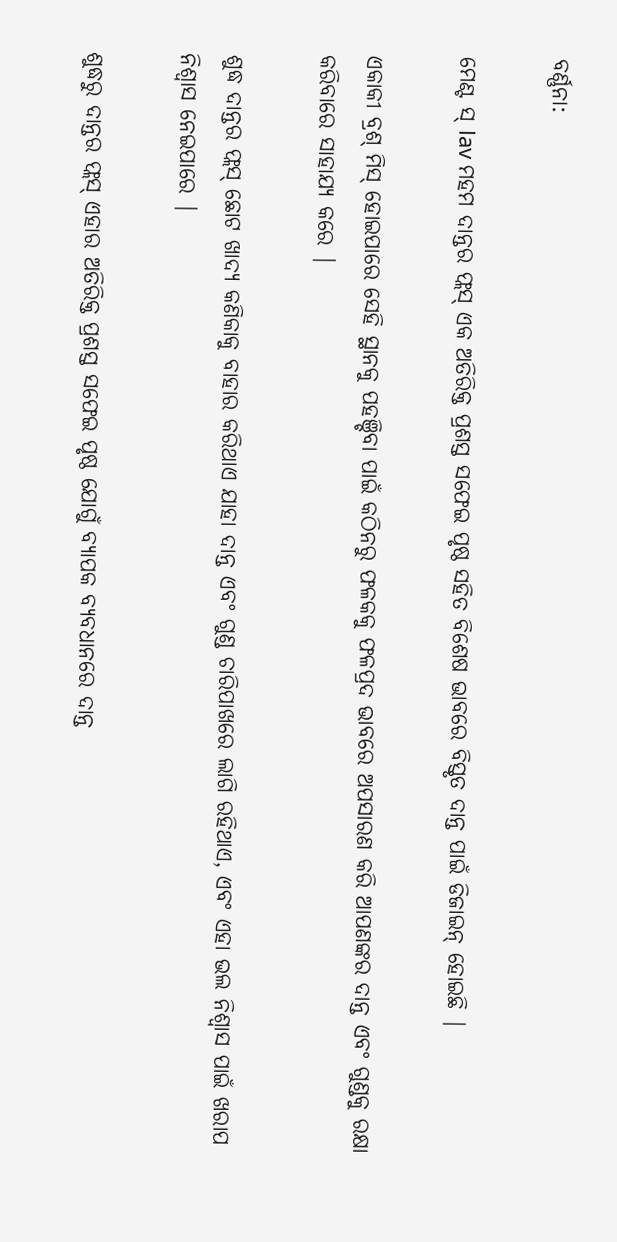ବର୍ଣ୍ଣନା:

ମେଣ୍ଟ ସ୍ lav ମହମ ଦାନ୍ତର ଫ୍ଲସ୍ ଏକ ଅତିରିକ୍ତ ପ୍ରଶସ୍ତ ସଫେଇ ପୃଷ୍ଠ ସହିତ ବିଶେଷ ଭାବରେ ବିସ୍ତୃତ ଦାନ୍ତ ପାଇଁ ଡିଜାଇନ୍ ହୋଇଛି |

ଏକାକୀ ବ୍ରଶ୍ ମିସ୍ ହୋଇପାରେ ସେହି ସ୍ଥାନକୁ ପହଞ୍ଚିବା ପାଇଁ କଠିନରୁ ଫଳକକୁ ଫଳପ୍ରଦ ଭାବରେ ଅପସାରଣ କରି ଆପଣଙ୍କର ଦାନ୍ତ ଏବଂ ଗୁଣ୍ଡକୁ ରକ୍ଷା କରିବାରେ ସାହାଯ୍ୟ କରେ |

ଶୁଦ୍ଧ ଦାନ୍ତର ଫ୍ଲସ୍ ଛୋଟ ଖାଦ୍ୟ କଣିକାକୁ ବାହାର କରିଥାଏ ଯାହା ଦାନ୍ତ ଏବଂ ଗୁଣ୍ଡ ଚାରିପାଖରେ ଲାଗି ରହିଥାଏ, ଏବଂ ଏହା ଭଲ ନିଶ୍ୱାସ ପାଇଁ ଖରାପ ନିଶ୍ୱାସ ନେଇପାରେ |

ଶୁଦ୍ଧରୁ ଦାନ୍ତର ଫ୍ଲସ୍ ଏହାର ଅତିରିକ୍ତ ପ୍ରଶସ୍ତ ସଫେଇ ପୃଷ୍ଠ ଯୋଗୁଁ ବ୍ୟାପକ ବ୍ୟବଧାନରେ ଦାନ୍ତ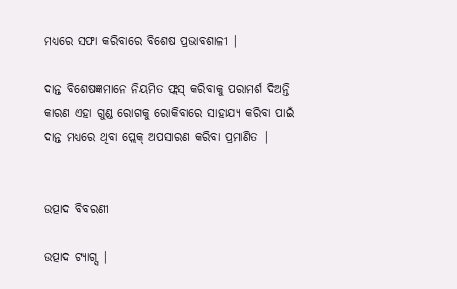ମଧ୍ୟରେ ସଫା କରିବାରେ ବିଶେଷ ପ୍ରଭାବଶାଳୀ |

ଦାନ୍ତ ବିଶେଷଜ୍ଞମାନେ ନିୟମିତ ଫ୍ଲସ୍ କରିବାକୁ ପରାମର୍ଶ ଦିଅନ୍ତି କାରଣ ଏହା ଗୁଣ୍ଡ ରୋଗକୁ ରୋକିବାରେ ସାହାଯ୍ୟ କରିବା ପାଇଁ ଦାନ୍ତ ମଧ୍ୟରେ ଥିବା ପ୍ଲେକ୍ ଅପସାରଣ କରିବା ପ୍ରମାଣିତ |


ଉତ୍ପାଦ ବିବରଣୀ

ଉତ୍ପାଦ ଟ୍ୟାଗ୍ସ |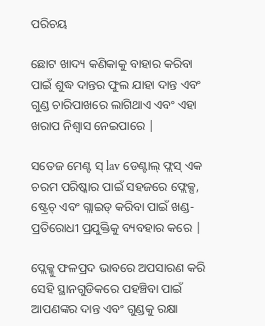ପରିଚୟ

ଛୋଟ ଖାଦ୍ୟ କଣିକାକୁ ବାହାର କରିବା ପାଇଁ ଶୁଦ୍ଧ ଦାନ୍ତର ଫୁଲ ଯାହା ଦାନ୍ତ ଏବଂ ଗୁଣ୍ଡ ଚାରିପାଖରେ ଲାଗିଥାଏ ଏବଂ ଏହା ଖରାପ ନିଶ୍ୱାସ ନେଇପାରେ |

ସତେଜ ମେଣ୍ଟ ସ୍ lav ଡେଣ୍ଟାଲ୍ ଫ୍ଲସ୍ ଏକ ଚରମ ପରିଷ୍କାର ପାଇଁ ସହଜରେ ଫ୍ଲେକ୍ସ, ଷ୍ଟ୍ରେଚ୍ ଏବଂ ଗ୍ଲାଇଡ୍ କରିବା ପାଇଁ ଖଣ୍ଡ-ପ୍ରତିରୋଧୀ ପ୍ରଯୁକ୍ତିକୁ ବ୍ୟବହାର କରେ |

ପ୍ଲେକ୍କୁ ଫଳପ୍ରଦ ଭାବରେ ଅପସାରଣ କରି ସେହି ସ୍ଥାନଗୁଡିକରେ ପହଞ୍ଚିବା ପାଇଁ ଆପଣଙ୍କର ଦାନ୍ତ ଏବଂ ଗୁଣ୍ଡକୁ ରକ୍ଷା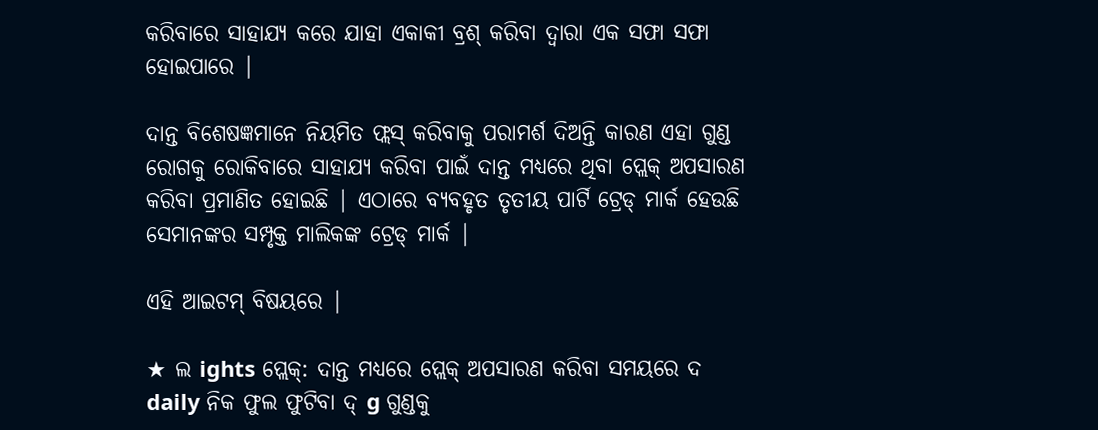କରିବାରେ ସାହାଯ୍ୟ କରେ ଯାହା ଏକାକୀ ବ୍ରଶ୍ କରିବା ଦ୍ୱାରା ଏକ ସଫା ସଫା ହୋଇପାରେ |

ଦାନ୍ତ ବିଶେଷଜ୍ଞମାନେ ନିୟମିତ ଫ୍ଲସ୍ କରିବାକୁ ପରାମର୍ଶ ଦିଅନ୍ତି କାରଣ ଏହା ଗୁଣ୍ଡ ରୋଗକୁ ରୋକିବାରେ ସାହାଯ୍ୟ କରିବା ପାଇଁ ଦାନ୍ତ ମଧ୍ୟରେ ଥିବା ପ୍ଲେକ୍ ଅପସାରଣ କରିବା ପ୍ରମାଣିତ ହୋଇଛି | ଏଠାରେ ବ୍ୟବହୃତ ତୃତୀୟ ପାର୍ଟି ଟ୍ରେଡ୍ ମାର୍କ ହେଉଛି ସେମାନଙ୍କର ସମ୍ପୃକ୍ତ ମାଲିକଙ୍କ ଟ୍ରେଡ୍ ମାର୍କ |

ଏହି ଆଇଟମ୍ ବିଷୟରେ |

★ ଲ ights ପ୍ଲେକ୍: ଦାନ୍ତ ମଧ୍ୟରେ ପ୍ଲେକ୍ ଅପସାରଣ କରିବା ସମୟରେ ଦ daily ନିକ ଫୁଲ ଫୁଟିବା ଦ୍ g ଗୁଣ୍ଡକୁ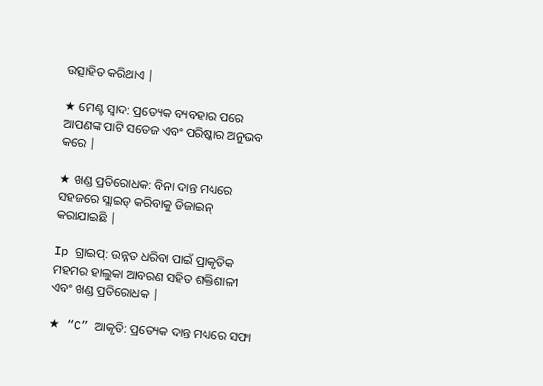ଉତ୍ସାହିତ କରିଥାଏ |

★ ମେଣ୍ଟ ସ୍ୱାଦ: ପ୍ରତ୍ୟେକ ବ୍ୟବହାର ପରେ ଆପଣଙ୍କ ପାଟି ସତେଜ ଏବଂ ପରିଷ୍କାର ଅନୁଭବ କରେ |

★ ଖଣ୍ଡ ପ୍ରତିରୋଧକ: ବିନା ଦାନ୍ତ ମଧ୍ୟରେ ସହଜରେ ସ୍ଲାଇଡ୍ କରିବାକୁ ଡିଜାଇନ୍ କରାଯାଇଛି |

Ip ଗ୍ରାଇପ୍: ଉନ୍ନତ ଧରିବା ପାଇଁ ପ୍ରାକୃତିକ ମହମର ହାଲୁକା ଆବରଣ ସହିତ ଶକ୍ତିଶାଳୀ ଏବଂ ଖଣ୍ଡ ପ୍ରତିରୋଧକ |

★ “C” ଆକୃତି: ପ୍ରତ୍ୟେକ ଦାନ୍ତ ମଧ୍ୟରେ ସଫା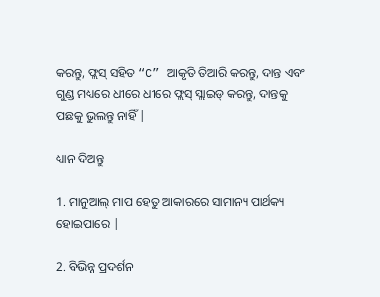କରନ୍ତୁ, ଫ୍ଲସ୍ ସହିତ “C” ଆକୃତି ତିଆରି କରନ୍ତୁ, ଦାନ୍ତ ଏବଂ ଗୁଣ୍ଡ ମଧ୍ୟରେ ଧୀରେ ଧୀରେ ଫ୍ଲସ୍ ସ୍ଲାଇଡ୍ କରନ୍ତୁ, ଦାନ୍ତକୁ ପଛକୁ ଭୁଲନ୍ତୁ ନାହିଁ |

ଧ୍ୟାନ ଦିଅନ୍ତୁ

1. ମାନୁଆଲ୍ ମାପ ହେତୁ ଆକାରରେ ସାମାନ୍ୟ ପାର୍ଥକ୍ୟ ହୋଇପାରେ |

2. ବିଭିନ୍ନ ପ୍ରଦର୍ଶନ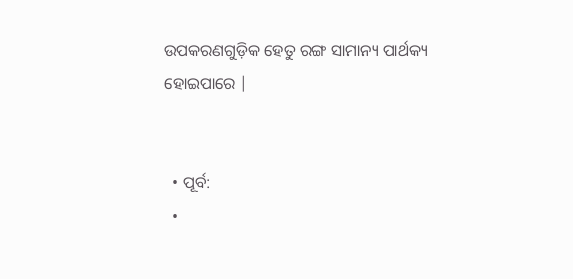ଉପକରଣଗୁଡ଼ିକ ହେତୁ ରଙ୍ଗ ସାମାନ୍ୟ ପାର୍ଥକ୍ୟ ହୋଇପାରେ |


  • ପୂର୍ବ:
  •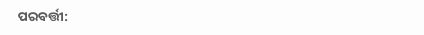ପରବର୍ତ୍ତୀ: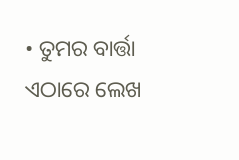• ତୁମର ବାର୍ତ୍ତା ଏଠାରେ ଲେଖ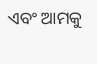ଏବଂ ଆମକୁ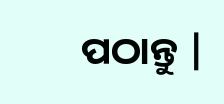ପଠାନ୍ତୁ |